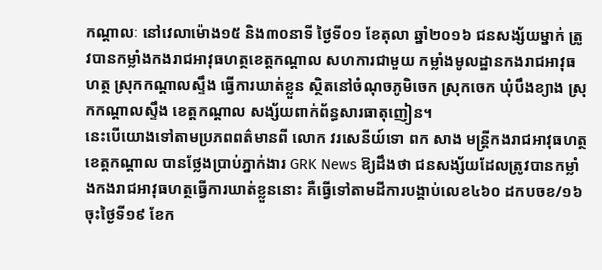កណ្តាលៈ នៅវេលាម៉ោង១៥ និង៣០នាទី ថ្ងៃទី០១ ខែតុលា ឆ្នាំ២០១៦ ជនសង្ស័យម្នាក់ ត្រូវបានកម្លាំងកងរាជអាវុធហត្ថខេត្តកណ្តាល សហការជាមួយ កម្លាំងមូលដ្ឋានកងរាជអាវុធហត្ថ ស្រុកកណ្តាលស្ទឹង ធ្វើការឃាត់ខ្លួន ស្ថិតនៅចំណុចភូមិចេក ស្រុកចេក ឃុំបឹងខ្យាង ស្រុកកណ្តាលស្ទឹង ខេត្តកណ្ដាល សង្ស័យពាក់ព័ន្ធសារធាតុញៀន។
នេះបើយោងទៅតាមប្រភពពត៌មានពី លោក វរសេនីយ៍ទោ ពក សាង មន្ត្រីកងរាជអាវុធហត្ថខេត្តកណ្តាល បានថ្លែងប្រាប់ភ្នាក់ងារ GRK News ឱ្យដឹងថា ជនសង្ស័យដែលត្រូវបានកម្លាំងកងរាជអាវុធហត្ថធ្វើការឃាត់ខ្លួននោះ គឺធ្វើទៅតាមដីការបង្គាប់លេខ៤៦០ ដកបចខ/១៦ ចុះថ្ងៃទី១៩ ខែក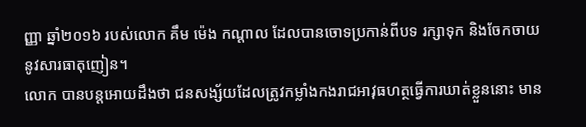ញ្ញា ឆ្នាំ២០១៦ របស់លោក គឹម ម៉េង កណ្តាល ដែលបានចោទប្រកាន់ពីបទ រក្សាទុក និងចែកចាយនូវសារធាតុញៀន។
លោក បានបន្តអោយដឹងថា ជនសង្ស័យដែលត្រូវកម្លាំងកងរាជអាវុធហត្ថធ្វើការឃាត់ខ្លួននោះ មាន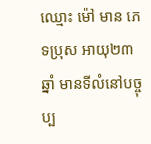ឈ្មោះ ម៉ៅ មាន ភេទប្រុស អាយុ២៣ឆ្នាំ មានទីលំនៅបច្ចុប្ប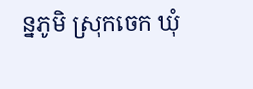ន្នភូមិ ស្រុកចេក ឃុំ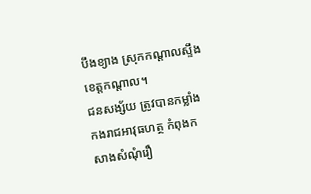បឹងខ្យាង ស្រុកកណ្តាលស្ទឹង ខេត្តកណ្ដាល។
ជនសង្ស័យ ត្រូវបានកម្លាំងកងរាជអាវុធហត្ថ កំពុងកសាងសំណុំរឿ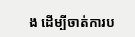ង ដើម្បីចាត់ការប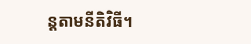ន្តតាមនីតិវិធី។